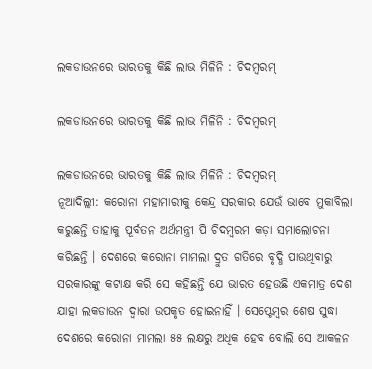ଲକଡାଉନରେ ଭାରତକୁ କିଛି ଲାଭ ମିଳିନି : ଚିଦମ୍ବରମ୍

ଲକଡାଉନରେ ଭାରତକୁ କିଛି ଲାଭ ମିଳିନି : ଚିଦମ୍ବରମ୍

ଲକଡାଉନରେ ଭାରତକୁ କିଛି ଲାଭ ମିଳିନି : ଚିଦମ୍ବରମ୍
ନୂଆଦିଲ୍ଲୀ: କରୋନା ମହାମାରୀକୁ କେନ୍ଦ୍ର ସରକାର ଯେଉଁ ଭାବେ ମୁକାବିଲା କରୁଛନ୍ତି ତାହାକୁ ପୂର୍ବତନ ଅର୍ଥମନ୍ତ୍ରୀ ପି ଚିଦମ୍ବରମ କଡ଼ା ସମାଲୋଚନା କରିଛନ୍ତି । ଦେଶରେ କରୋନା ମାମଲା ଦ୍ରୁତ ଗତିରେ ବୃଦ୍ଧି ପାଉଥିବାରୁ ସରକାରଙ୍କୁ କଟାକ୍ଷ କରି ସେ କହିଛନ୍ତି ଯେ ଭାରତ ହେଉଛି ଏକମାତ୍ର ଦେଶ ଯାହା ଲକଡାଉନ ଦ୍ୱାରା ଉପକୃତ ହୋଇନାହିଁ । ସେପ୍ଟେମ୍ବର ଶେଷ ସୁଦ୍ଧା ଦେଶରେ କରୋନା ମାମଲା ୫୫ ଲକ୍ଷରୁ ଅଧିକ ହେବ ବୋଲି ସେ ଆକଳନ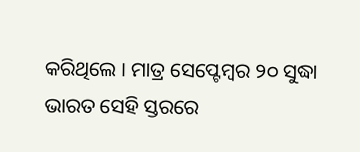କରିଥିଲେ । ମାତ୍ର ସେପ୍ଟେମ୍ବର ୨୦ ସୁଦ୍ଧା ଭାରତ ସେହି ସ୍ତରରେ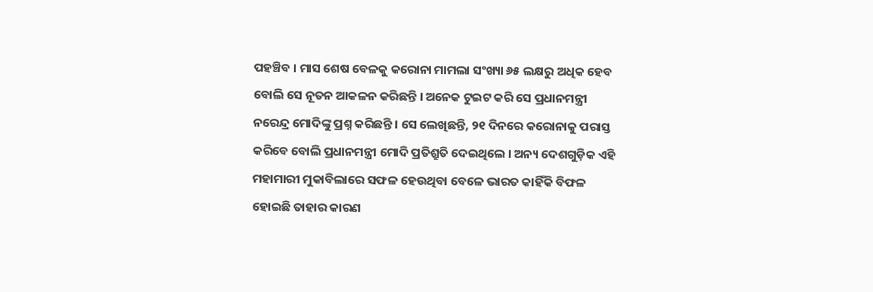ପହଞ୍ଚିବ । ମାସ ଶେଷ ବେଳକୁ କରୋନା ମାମଲା ସଂଖ୍ୟା ୬୫ ଲକ୍ଷରୁ ଅଧିକ ହେବ ବୋଲି ସେ ନୂତନ ଆକଳନ କରିଛନ୍ତି । ଅନେକ ଟୁଇଟ କରି ସେ ପ୍ରଧାନମନ୍ତ୍ରୀ ନରେନ୍ଦ୍ର ମୋଦିଙ୍କୁ ପ୍ରଶ୍ନ କରିଛନ୍ତି । ସେ ଲେଖିଛନ୍ତି, ୨୧ ଦିନରେ କରୋନାକୁ ପରାସ୍ତ କରିବେ ବୋଲି ପ୍ରଧାନମନ୍ତ୍ରୀ ମୋଦି ପ୍ରତିଶ୍ରୁତି ଦେଇଥିଲେ । ଅନ୍ୟ ଦେଶଗୁଡ଼ିକ ଏହି ମହାମାରୀ ମୁକାବିଲାରେ ସଫଳ ହେଉଥିବା ବେଳେ ଭାରତ କାହିଁକି ବିଫଳ ହୋଇଛି ତାହାର କାରଣ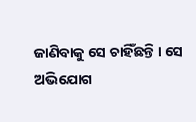ଜାଣିବାକୁ ସେ ଚାହିଁଛନ୍ତି । ସେ ଅଭିଯୋଗ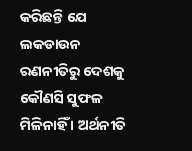କରିଛନ୍ତି ଯେ ଲକଡାଉନ ରଣନୀତିରୁ ଦେଶକୁ କୌଣସି ସୁଫଳ ମିଳିନାହିଁ । ଅର୍ଥନୀତି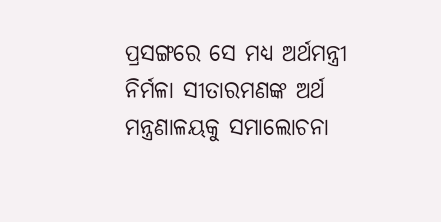ପ୍ରସଙ୍ଗରେ ସେ ମଧ୍ୟ ଅର୍ଥମନ୍ତ୍ରୀ ନିର୍ମଳା ସୀତାରମଣଙ୍କ ଅର୍ଥ ମନ୍ତ୍ରଣାଳୟକୁ ସମାଲୋଚନା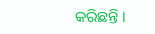କରିଛନ୍ତି ।